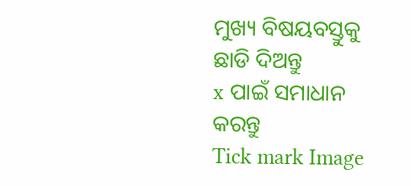ମୁଖ୍ୟ ବିଷୟବସ୍ତୁକୁ ଛାଡି ଦିଅନ୍ତୁ
x ପାଇଁ ସମାଧାନ କରନ୍ତୁ
Tick mark Image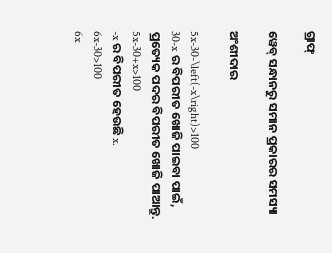ଗ୍ରାଫ୍

ୱେବ୍ ସନ୍ଧାନରୁ ସମାନ ପ୍ରକାରର ସମସ୍ୟା

ଅଂଶୀଦାର

5x-30-\left(-x\right)>100
30-x ର ବିପରୀତ ଖୋଜି ପାଇବା ପାଇଁ, ପ୍ରତ୍ୟେକ ପଦର ବିପରୀତ ଖୋଜି ପାଆନ୍ତୁ.
5x-30+x>100
-x ର ବିପରୀତ ହେଉଛି x.
6x-30>100
6x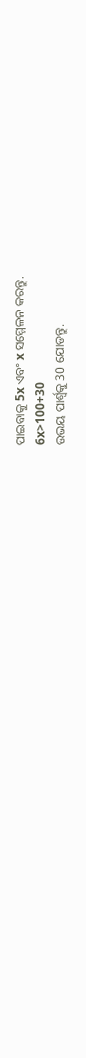ପାଇବାକୁ 5x ଏବଂ x ସମ୍ମେଳନ କରନ୍ତୁ.
6x>100+30
ଉଭୟ ପାର୍ଶ୍ଵକୁ 30 ଯୋଡନ୍ତୁ.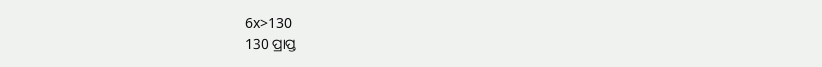6x>130
130 ପ୍ରାପ୍ତ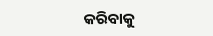କରିବାକୁ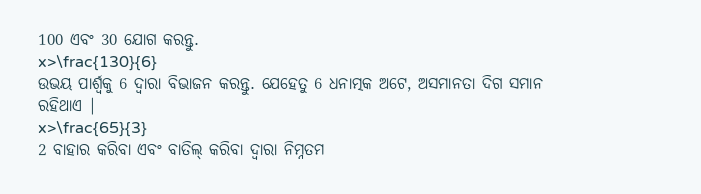100 ଏବଂ 30 ଯୋଗ କରନ୍ତୁ.
x>\frac{130}{6}
ଉଭୟ ପାର୍ଶ୍ୱକୁ 6 ଦ୍ୱାରା ବିଭାଜନ କରନ୍ତୁ. ଯେହେତୁ 6 ଧନାତ୍ମକ ଅଟେ, ଅସମାନତା ଦିଗ ସମାନ ରହିଥାଏ |
x>\frac{65}{3}
2 ବାହାର କରିବା ଏବଂ ବାତିଲ୍‌ କରିବା ଦ୍ୱାରା ନିମ୍ନତମ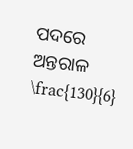ପଦରେ ଅନ୍ତରାଳ \frac{130}{6}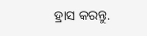ହ୍ରାସ କରନ୍ତୁ.